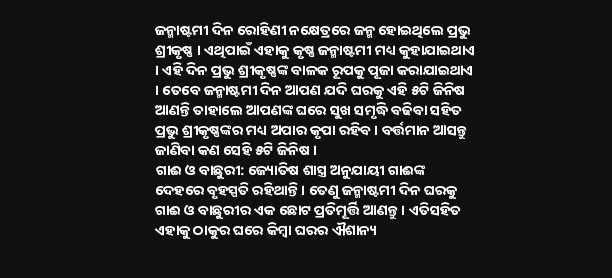ଜନ୍ମାଷ୍ଟମୀ ଦିନ ରୋହିଣୀ ନକ୍ଷେତ୍ରରେ ଜନ୍ମ ହୋଇଥିଲେ ପ୍ରଭୁ ଶ୍ରୀକୃଷ୍ଣ । ଏଥିପାଇଁ ଏହାକୁ କୃଷ୍ଣ ଜନ୍ମାଷ୍ଟମୀ ମଧ୍ୟ କୁହାଯାଇଥାଏ । ଏହି ଦିନ ପ୍ରଭୁ ଶ୍ରୀକୃଷ୍ଣଙ୍କ ବାଳକ ରୂପକୁ ପୂଜା କରାଯାଇଥାଏ । ତେବେ ଜନ୍ମାଷ୍ଟମୀ ଦିନ ଆପଣ ଯଦି ଘରକୁ ଏହି ୫ଟି ଜିନିଷ ଆଣନ୍ତି ତାହାଲେ ଆପଣଙ୍କ ଘରେ ସୁଖ ସମୃଦ୍ଧି ବଢିବା ସହିତ ପ୍ରଭୁ ଶ୍ରୀକୃଷ୍ଣଙ୍କର ମଧ୍ୟ ଅପାର କୃପା ରହିବ । ବର୍ତ୍ତମାନ ଆସନ୍ତୁ ଜାଣିବା କଣ ସେହି ୫ଟି ଜିନିଷ ।
ଗାଈ ଓ ବାଛୁରୀ: ଜ୍ୟୋତିଷ ଶାସ୍ତ୍ର ଅନୁଯାୟୀ ଗାଈଙ୍କ ଦେହରେ ବୃହସ୍ପତି ରହିଥାନ୍ତି । ତେଣୁ ଜନ୍ମାଷ୍ଟମୀ ଦିନ ଘରକୁ ଗାଈ ଓ ବାଛୁରୀର ଏକ ଛୋଟ ପ୍ରତିମୂର୍ତ୍ତି ଆଣନ୍ତୁ । ଏତିସହିତ ଏହାକୁ ଠାକୁର ଘରେ କିମ୍ବା ଘରର ଐଶାନ୍ୟ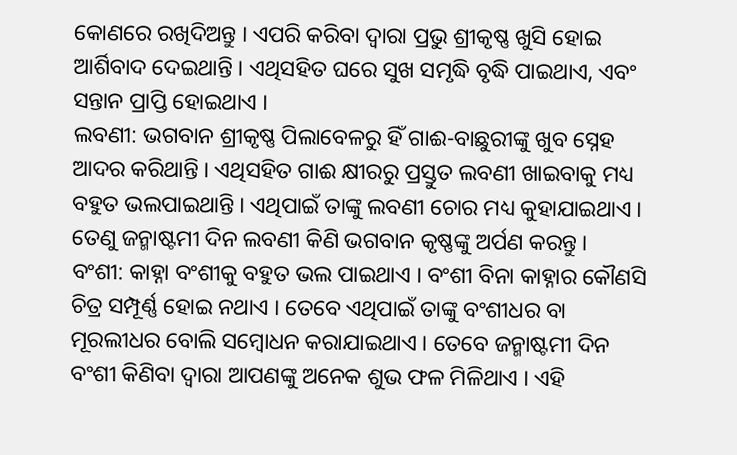କୋଣରେ ରଖିଦିଅନ୍ତୁ । ଏପରି କରିବା ଦ୍ୱାରା ପ୍ରଭୁ ଶ୍ରୀକୃଷ୍ଣ ଖୁସି ହୋଇ ଆର୍ଶିବାଦ ଦେଇଥାନ୍ତି । ଏଥିସହିତ ଘରେ ସୁଖ ସମୃଦ୍ଧି ବୃଦ୍ଧି ପାଇଥାଏ, ଏବଂ ସନ୍ତାନ ପ୍ରାପ୍ତି ହୋଇଥାଏ ।
ଲବଣୀ: ଭଗବାନ ଶ୍ରୀକୃଷ୍ଣ ପିଲାବେଳରୁ ହିଁ ଗାଈ-ବାଛୁରୀଙ୍କୁ ଖୁବ ସ୍ନେହ ଆଦର କରିଥାନ୍ତି । ଏଥିସହିତ ଗାଈ କ୍ଷୀରରୁ ପ୍ରସ୍ତୁତ ଲବଣୀ ଖାଇବାକୁ ମଧ୍ୟ ବହୁତ ଭଲପାଇଥାନ୍ତି । ଏଥିପାଇଁ ତାଙ୍କୁ ଲବଣୀ ଚୋର ମଧ୍ୟ କୁହାଯାଇଥାଏ । ତେଣୁ ଜନ୍ମାଷ୍ଟମୀ ଦିନ ଲବଣୀ କିଣି ଭଗବାନ କୃଷ୍ଣଙ୍କୁ ଅର୍ପଣ କରନ୍ତୁ ।
ବଂଶୀ: କାହ୍ନା ବଂଶୀକୁ ବହୁତ ଭଲ ପାଇଥାଏ । ବଂଶୀ ବିନା କାହ୍ନାର କୌଣସି ଚିତ୍ର ସମ୍ପୂର୍ଣ୍ଣ ହୋଇ ନଥାଏ । ତେବେ ଏଥିପାଇଁ ତାଙ୍କୁ ବଂଶୀଧର ବା ମୂରଲୀଧର ବୋଲି ସମ୍ବୋଧନ କରାଯାଇଥାଏ । ତେବେ ଜନ୍ମାଷ୍ଟମୀ ଦିନ ବଂଶୀ କିଣିବା ଦ୍ୱାରା ଆପଣଙ୍କୁ ଅନେକ ଶୁଭ ଫଳ ମିଳିଥାଏ । ଏହି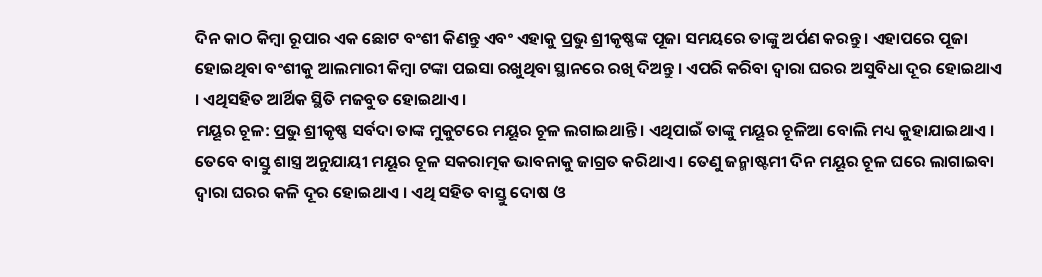ଦିନ କାଠ କିମ୍ବା ରୂପାର ଏକ ଛୋଟ ବଂଶୀ କିଣନ୍ତୁ ଏବଂ ଏହାକୁ ପ୍ରଭୁ ଶ୍ରୀକୃଷ୍ଣଙ୍କ ପୂଜା ସମୟରେ ତାଙ୍କୁ ଅର୍ପଣ କରନ୍ତୁ । ଏହାପରେ ପୂଜା ହୋଇଥିବା ବଂଶୀକୁ ଆଲମାରୀ କିମ୍ବା ଟଙ୍କା ପଇସା ରଖୁଥିବା ସ୍ଥାନରେ ରଖି ଦିଅନ୍ତୁ । ଏପରି କରିବା ଦ୍ୱାରା ଘରର ଅସୁବିଧା ଦୂର ହୋଇଥାଏ । ଏଥିସହିତ ଆର୍ଥିକ ସ୍ଥିତି ମଜବୁତ ହୋଇଥାଏ ।
ମୟୂର ଚୂଳ: ପ୍ରଭୁ ଶ୍ରୀକୃଷ୍ଣ ସର୍ବଦା ତାଙ୍କ ମୁକୁଟରେ ମୟୂର ଚୂଳ ଲଗାଇଥାନ୍ତି । ଏଥିପାଇଁ ତାଙ୍କୁ ମୟୂର ଚୂଳିଆ ବୋଲି ମଧ୍ୟ କୁହାଯାଇଥାଏ । ତେବେ ବାସ୍ତୁ ଶାସ୍ତ୍ର ଅନୁଯାୟୀ ମୟୂର ଚୂଳ ସକରାତ୍ମକ ଭାବନାକୁ ଜାଗ୍ରତ କରିଥାଏ । ତେଣୁ ଜନ୍ମାଷ୍ଟମୀ ଦିନ ମୟୂର ଚୂଳ ଘରେ ଲାଗାଇବା ଦ୍ୱାରା ଘରର କଳି ଦୂର ହୋଇଥାଏ । ଏଥି ସହିତ ବାସ୍ତୁ ଦୋଷ ଓ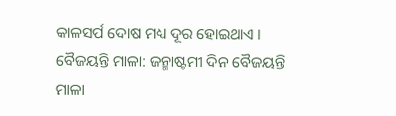କାଳସର୍ପ ଦୋଷ ମଧ୍ୟ ଦୂର ହୋଇଥାଏ ।
ବୈଜୟନ୍ତି ମାଳା: ଜନ୍ମାଷ୍ଟମୀ ଦିନ ବୈଜୟନ୍ତି ମାଳା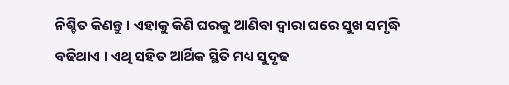ନିଶ୍ଚିତ କିଣନ୍ତୁ । ଏହାକୁ କିଣି ଘରକୁ ଆଣିବା ଦ୍ୱାରା ଘରେ ସୁଖ ସମୃଦ୍ଧି ବଢିଥାଏ । ଏଥି ସହିତ ଆର୍ଥିକ ସ୍ଥିତି ମଧ୍ୟ ସୁଦୃଢ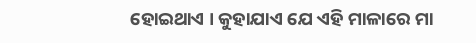ହୋଇଥାଏ । କୁହାଯାଏ ଯେ ଏହି ମାଳାରେ ମା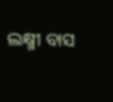ଲକ୍ଷ୍ମୀ ବାସ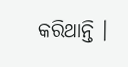କରିଥାନ୍ତି ।